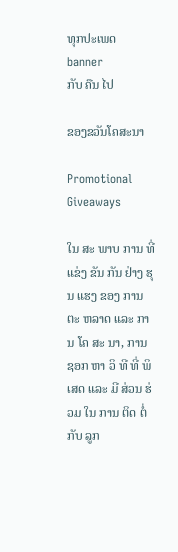ທຸກປະເພດ
banner
ກັບ ຄືນ ໄປ

ຂອງຂວັນໂຄສະນາ

Promotional Giveaways

ໃນ ສະ ພາບ ການ ທີ່ ແຂ່ງ ຂັນ ກັນ ຢ່າງ ຮຸນ ແຮງ ຂອງ ການ ຕະ ຫລາດ ແລະ ການ ໂຄ ສະ ນາ, ການ ຊອກ ຫາ ວິ ທີ ທີ່ ພິ ເສດ ແລະ ມີ ສ່ວນ ຮ່ວມ ໃນ ການ ຕິດ ຕໍ່ ກັບ ລູກ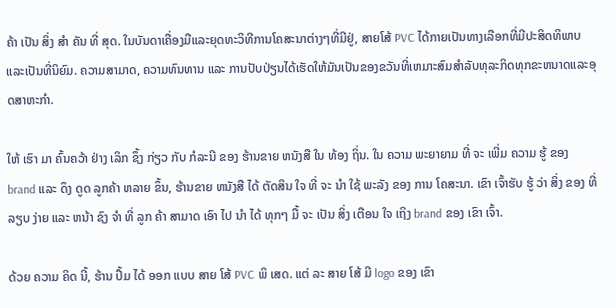ຄ້າ ເປັນ ສິ່ງ ສໍາ ຄັນ ທີ່ ສຸດ. ໃນບັນດາເຄື່ອງມືແລະຍຸດທະວິທີການໂຄສະນາຕ່າງໆທີ່ມີຢູ່, ສາຍໂສ້ PVC ໄດ້ກາຍເປັນທາງເລືອກທີ່ມີປະສິດທິພາບແລະເປັນທີ່ນິຍົມ. ຄວາມສາມາດ, ຄວາມທົນທານ ແລະ ການປັບປ່ຽນໄດ້ເຮັດໃຫ້ມັນເປັນຂອງຂວັນທີ່ເຫມາະສົມສໍາລັບທຸລະກິດທຸກຂະຫນາດແລະອຸດສາຫະກໍາ.

ໃຫ້ ເຮົາ ມາ ຄົ້ນຄວ້າ ຢ່າງ ເລິກ ຊຶ້ງ ກ່ຽວ ກັບ ກໍລະນີ ຂອງ ຮ້ານຂາຍ ຫນັງສື ໃນ ທ້ອງ ຖິ່ນ. ໃນ ຄວາມ ພະຍາຍາມ ທີ່ ຈະ ເພີ່ມ ຄວາມ ຮູ້ ຂອງ brand ແລະ ດຶງ ດູດ ລູກຄ້າ ຫລາຍ ຂຶ້ນ, ຮ້ານຂາຍ ຫນັງສື ໄດ້ ຕັດສິນ ໃຈ ທີ່ ຈະ ນໍາ ໃຊ້ ພະລັງ ຂອງ ການ ໂຄສະນາ. ເຂົາ ເຈົ້າຮັບ ຮູ້ ວ່າ ສິ່ງ ຂອງ ທີ່ ລຽບ ງ່າຍ ແລະ ຫນ້າ ຊົງ ຈໍາ ທີ່ ລູກ ຄ້າ ສາມາດ ເອົາ ໄປ ນໍາ ໄດ້ ທຸກໆ ມື້ ຈະ ເປັນ ສິ່ງ ເຕືອນ ໃຈ ເຖິງ brand ຂອງ ເຂົາ ເຈົ້າ.

ດ້ວຍ ຄວາມ ຄິດ ນີ້, ຮ້ານ ປຶ້ມ ໄດ້ ອອກ ແບບ ສາຍ ໂສ້ PVC ພິ ເສດ. ແຕ່ ລະ ສາຍ ໂສ້ ມີ logo ຂອງ ເຂົາ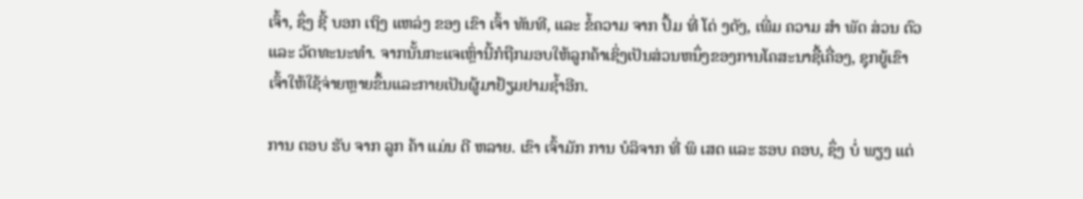ເຈົ້າ, ຊຶ່ງ ຊີ້ ບອກ ເຖິງ ແຫລ່ງ ຂອງ ເຂົາ ເຈົ້າ ທັນທີ, ແລະ ຂໍ້ຄວາມ ຈາກ ປຶ້ມ ທີ່ ໂດ່ ງດັງ, ເພີ່ມ ຄວາມ ສໍາ ພັດ ສ່ວນ ຕົວ ແລະ ວັດທະນະທໍາ. ຈາກນັ້ນກະແຈເຫຼົ່ານີ້ກໍຖືກມອບໃຫ້ລູກຄ້າເຊິ່ງເປັນສ່ວນຫນຶ່ງຂອງການໂຄສະນາຊື້ເຄື່ອງ, ຊຸກຍູ້ເຂົາເຈົ້າໃຫ້ໃຊ້ຈ່າຍຫຼາຍຂຶ້ນແລະກາຍເປັນຜູ້ມາຢ້ຽມຢາມຊ້ຳອີກ.

ການ ຕອບ ຮັບ ຈາກ ລູກ ຄ້າ ແມ່ນ ດີ ຫລາຍ. ເຂົາ ເຈົ້າມັກ ການ ບໍລິຈາກ ທີ່ ພິ ເສດ ແລະ ຮອບ ຄອບ, ຊຶ່ງ ບໍ່ ພຽງ ແຕ່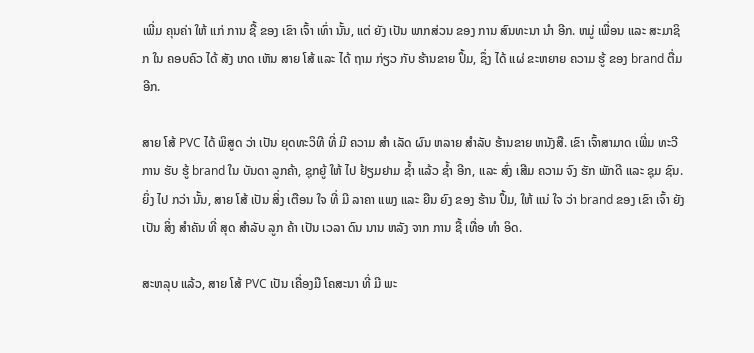ເພີ່ມ ຄຸນຄ່າ ໃຫ້ ແກ່ ການ ຊື້ ຂອງ ເຂົາ ເຈົ້າ ເທົ່າ ນັ້ນ, ແຕ່ ຍັງ ເປັນ ພາກສ່ວນ ຂອງ ການ ສົນທະນາ ນໍາ ອີກ. ຫມູ່ ເພື່ອນ ແລະ ສະມາຊິກ ໃນ ຄອບຄົວ ໄດ້ ສັງ ເກດ ເຫັນ ສາຍ ໂສ້ ແລະ ໄດ້ ຖາມ ກ່ຽວ ກັບ ຮ້ານຂາຍ ປຶ້ມ, ຊຶ່ງ ໄດ້ ແຜ່ ຂະຫຍາຍ ຄວາມ ຮູ້ ຂອງ brand ຕື່ມ ອີກ.

ສາຍ ໂສ້ PVC ໄດ້ ພິສູດ ວ່າ ເປັນ ຍຸດທະວິທີ ທີ່ ມີ ຄວາມ ສໍາ ເລັດ ຜົນ ຫລາຍ ສໍາລັບ ຮ້ານຂາຍ ຫນັງສື. ເຂົາ ເຈົ້າສາມາດ ເພີ່ມ ທະວີ ການ ຮັບ ຮູ້ brand ໃນ ບັນດາ ລູກຄ້າ, ຊຸກຍູ້ ໃຫ້ ໄປ ຢ້ຽມຢາມ ຊ້ຳ ແລ້ວ ຊ້ຳ ອີກ, ແລະ ສົ່ງ ເສີມ ຄວາມ ຈົງ ຮັກ ພັກດີ ແລະ ຊຸມ ຊົນ. ຍິ່ງ ໄປ ກວ່າ ນັ້ນ, ສາຍ ໂສ້ ເປັນ ສິ່ງ ເຕືອນ ໃຈ ທີ່ ມີ ລາຄາ ແພງ ແລະ ຍືນ ຍົງ ຂອງ ຮ້ານ ປຶ້ມ, ໃຫ້ ແນ່ ໃຈ ວ່າ brand ຂອງ ເຂົາ ເຈົ້າ ຍັງ ເປັນ ສິ່ງ ສໍາຄັນ ທີ່ ສຸດ ສໍາລັບ ລູກ ຄ້າ ເປັນ ເວລາ ດົນ ນານ ຫລັງ ຈາກ ການ ຊື້ ເທື່ອ ທໍາ ອິດ.

ສະຫລຸບ ແລ້ວ, ສາຍ ໂສ້ PVC ເປັນ ເຄື່ອງມື ໂຄສະນາ ທີ່ ມີ ພະ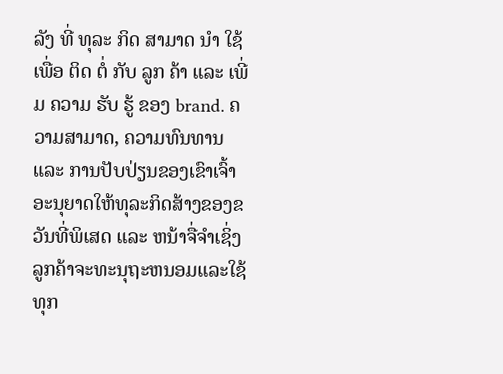ລັງ ທີ່ ທຸລະ ກິດ ສາມາດ ນໍາ ໃຊ້ ເພື່ອ ຕິດ ຕໍ່ ກັບ ລູກ ຄ້າ ແລະ ເພີ່ມ ຄວາມ ຮັບ ຮູ້ ຂອງ brand. ຄວາມສາມາດ, ຄວາມທົນທານ ແລະ ການປັບປ່ຽນຂອງເຂົາເຈົ້າອະນຸຍາດໃຫ້ທຸລະກິດສ້າງຂອງຂວັນທີ່ພິເສດ ແລະ ຫນ້າຈື່ຈໍາເຊິ່ງລູກຄ້າຈະທະນຸຖະຫນອມແລະໃຊ້ທຸກ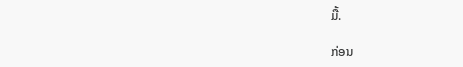ມື້.

ກ່ອນ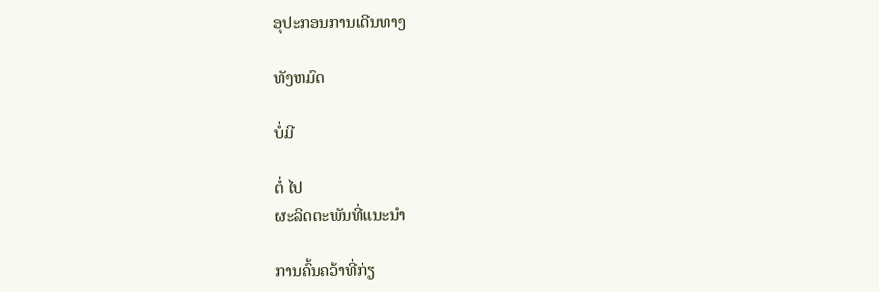ອຸປະກອນການເດີນທາງ

ທັງຫມົດ

ບໍ່ມີ

ຕໍ່ ໄປ
ຜະລິດຕະພັນທີ່ແນະນໍາ

ການຄົ້ນຄວ້າທີ່ກ່ຽ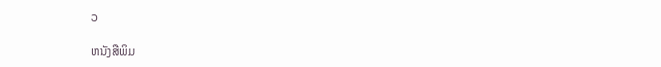ວ

ຫນັງສືພິມ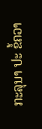ກະລຸນາ ປະ ຂໍ້ຄວາ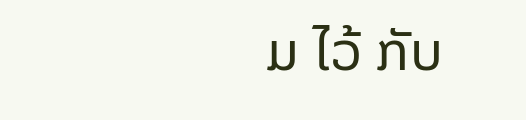ມ ໄວ້ ກັບ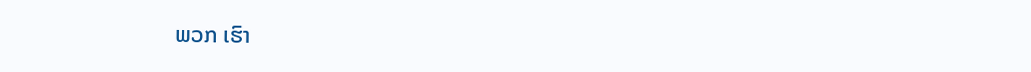ພວກ ເຮົາ